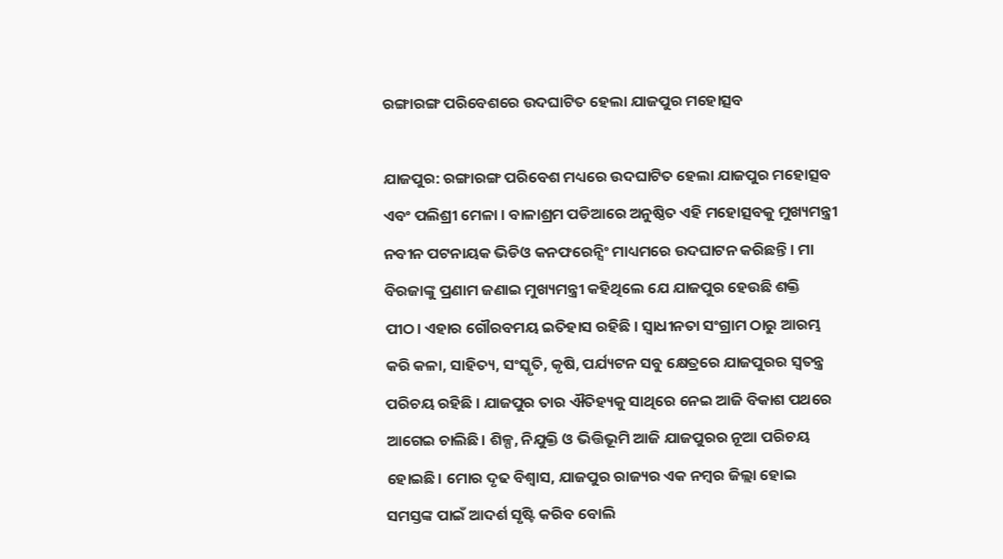ରଙ୍ଗାରଙ୍ଗ ପରିବେଶରେ ଉଦଘାଟିତ ହେଲା ଯାଜପୁର ମହୋତ୍ସବ

ଯାଜପୁର: ରଙ୍ଗାରଙ୍ଗ ପରିବେଶ ମଧ୍ୟରେ ଉଦଘାଟିତ ହେଲା ଯାଜପୁର ମହୋତ୍ସବ ଏବଂ ପଲିଶ୍ରୀ ମେଳା । ବାଳାଶ୍ରମ ପଡିଆରେ ଅନୁଷ୍ଠିତ ଏହି ମହୋତ୍ସବକୁ ମୁଖ୍ୟମନ୍ତ୍ରୀ ନବୀନ ପଟନାୟକ ଭିଡିଓ କନଫରେନ୍ସିଂ ମାଧ୍ୟମରେ ଉଦଘାଟନ କରିଛନ୍ତି । ମା ବିରଜାଙ୍କୁ ପ୍ରଣାମ ଜଣାଇ ମୁଖ୍ୟମନ୍ତ୍ରୀ କହିଥିଲେ ଯେ ଯାଜପୁର ହେଉଛି ଶକ୍ତି ପୀଠ। ଏହାର ଗୌରବମୟ ଇତିହାସ ରହିଛି । ସ୍ବାଧୀନତା ସଂଗ୍ରାମ ଠାରୁ ଆରମ୍ଭ କରି କଳା, ସାହିତ୍ୟ, ସଂସ୍କୃତି, କୃଷି, ପର୍ଯ୍ୟଟନ ସବୁ କ୍ଷେତ୍ରରେ ଯାଜପୁରର ସ୍ବତନ୍ତ୍ର ପରିଚୟ ରହିଛି । ଯାଜପୁର ତାର ଐତିହ୍ୟକୁ ସାଥିରେ ନେଇ ଆଜି ବିକାଶ ପଥରେ ଆଗେଇ ଚାଲିଛି। ଶିଳ୍ପ, ନିଯୁକ୍ତି ଓ ଭିତ୍ତିଭୂମି ଆଜି ଯାଜପୁରର ନୂଆ ପରିଚୟ ହୋଇଛି। ମୋର ଦୃଢ ବିଶ୍ବାସ, ଯାଜପୁର ରାଜ୍ୟର ଏକ ନମ୍ବର ଜିଲ୍ଲା ହୋଇ ସମସ୍ତଙ୍କ ପାଇଁ ଆଦର୍ଶ ସୃଷ୍ଟି କରିବ ବୋଲି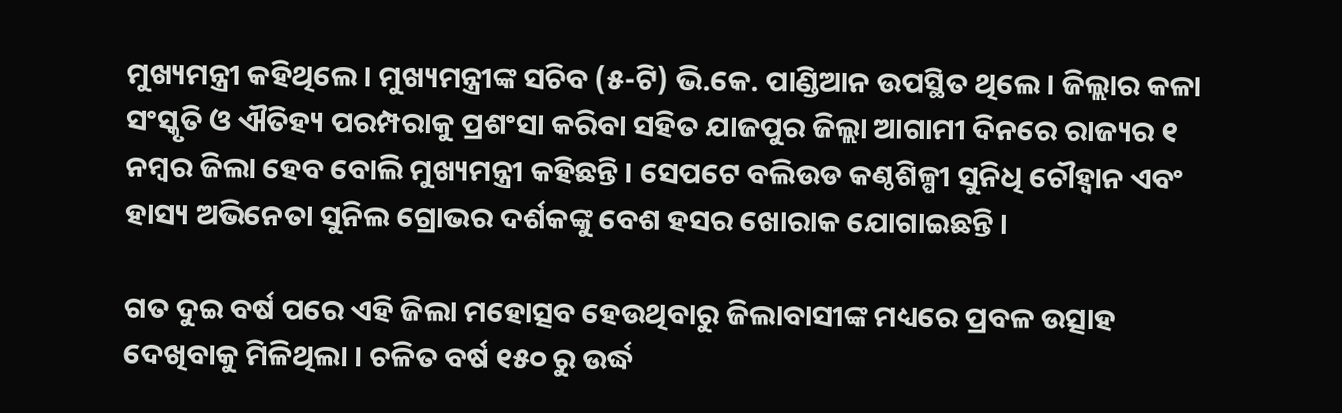ମୁଖ୍ୟମନ୍ତ୍ରୀ କହିଥିଲେ । ମୁଖ୍ୟମନ୍ତ୍ରୀଙ୍କ ସଚିବ (୫-ଟି) ଭି.କେ. ପାଣ୍ଡିଆନ ଉପସ୍ଥିତ ଥିଲେ । ଜିଲ୍ଲାର କଳା ସଂସ୍କୃତି ଓ ଐତିହ୍ୟ ପରମ୍ପରାକୁ ପ୍ରଶଂସା କରିବା ସହିତ ଯାଜପୁର ଜିଲ୍ଲା ଆଗାମୀ ଦିନରେ ରାଜ୍ୟର ୧ ନମ୍ବର ଜିଲା ହେବ ବୋଲି ମୁଖ୍ୟମନ୍ତ୍ରୀ କହିଛନ୍ତି । ସେପଟେ ବଲିଉଡ କଣ୍ଠଶିଳ୍ପୀ ସୁନିଧି ଚୌହ୍ୱାନ ଏବଂ ହାସ୍ୟ ଅଭିନେତା ସୁନିଲ ଗ୍ରୋଭର ଦର୍ଶକଙ୍କୁ ବେଶ ହସର ଖୋରାକ ଯୋଗାଇଛନ୍ତି ।

ଗତ ଦୁଇ ବର୍ଷ ପରେ ଏହି ଜିଲା ମହୋତ୍ସବ ହେଉଥିବାରୁ ଜିଲାବାସୀଙ୍କ ମଧ୍ୟରେ ପ୍ରବଳ ଉତ୍ସାହ ଦେଖିବାକୁ ମିଳିଥିଲା । ଚଳିତ ବର୍ଷ ୧୫୦ ରୁ ଉର୍ଦ୍ଧ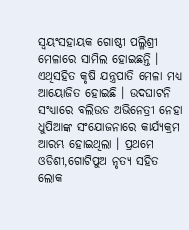ସ୍ୱୟଂସହାୟକ ଗୋଷ୍ଠୀ ପଲ୍ଳିଶ୍ରୀ ମେଳାରେ ସାମିଲ ହୋଇଛନ୍ତି । ଏଥିସହିତ କୃଷି ଯନ୍ତ୍ରପାତି ମେଳା ମଧ୍ୟ ଆୟୋଜିତ ହୋଇଛି । ଉଦଘାଟନି ସଂଧ୍ୟାରେ ବଲିଉଡ ଅଭିନେତ୍ରୀ ନେହା ଧୁପିଆଙ୍କ ସଂଯୋଜନାରେ କାର୍ଯ୍ୟକ୍ରମ ଆରମ୍ଭ ହୋଇଥିଲା । ପ୍ରଥମେ ଓଡିଶୀ,ଗୋଟିପୁଅ ନୃତ୍ୟ ସହିତ ଲୋକ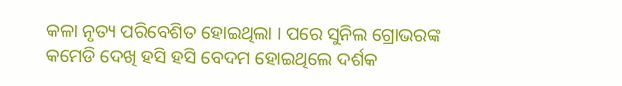କଳା ନୃତ୍ୟ ପରିବେଶିତ ହୋଇଥିଲା । ପରେ ସୁନିଲ ଗ୍ରୋଭରଙ୍କ କମେଡି ଦେଖି ହସି ହସି ବେଦମ ହୋଇଥିଲେ ଦର୍ଶକ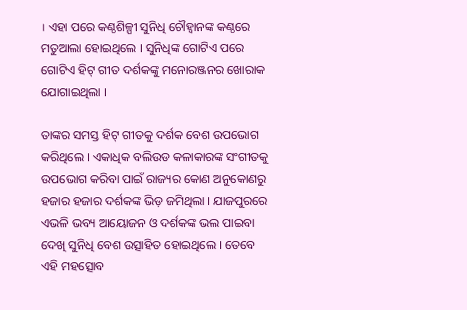। ଏହା ପରେ କଣ୍ଠଶିଳ୍ପୀ ସୁନିଧି ଚୌହ୍ୱାନଙ୍କ କଣ୍ଠରେ ମତୁଆଲା ହୋଇଥିଲେ । ସୁନିଧିଙ୍କ ଗୋଟିଏ ପରେ ଗୋଟିଏ ହିଟ୍ ଗୀତ ଦର୍ଶକଙ୍କୁ ମନୋରଞ୍ଜନର ଖୋରାକ ଯୋଗାଇଥିଲା ।

ତାଙ୍କର ସମସ୍ତ ହିଟ୍ ଗୀତକୁ ଦର୍ଶକ ବେଶ ଉପଭୋଗ କରିଥିଲେ । ଏକାଧିକ ବଲିଉଡ କଳାକାରଙ୍କ ସଂଗୀତକୁ ଉପଭୋଗ କରିବା ପାଇଁ ରାଜ୍ୟର କୋଣ ଅନୁକୋଣରୁ ହଜାର ହଜାର ଦର୍ଶକଙ୍କ ଭିଡ଼ ଜମିଥିଲା । ଯାଜପୁରରେ ଏଭଳି ଭବ୍ୟ ଆୟୋଜନ ଓ ଦର୍ଶକଙ୍କ ଭଲ ପାଇବା ଦେଖି ସୁନିଧି ବେଶ ଉତ୍ସାହିତ ହୋଇଥିଲେ । ତେବେ ଏହି ମହତ୍ସୋବ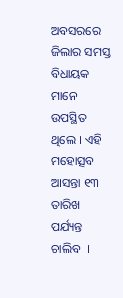ଅବସରରେ ଜିଲାର ସମସ୍ତ ବିଧାୟକ ମାନେ ଉପସ୍ଥିତ ଥିଲେ । ଏହି ମହୋତ୍ସବ ଆସନ୍ତା ୧୩ ତାରିଖ ପର୍ଯ୍ୟନ୍ତ ଚାଲିବ  ।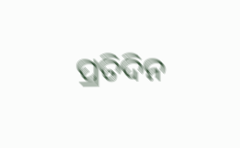ପ୍ରତିଦିନ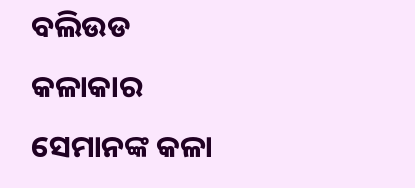ବଲିଉଡ କଳାକାର ସେମାନଙ୍କ କଳା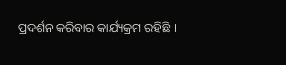ପ୍ରଦର୍ଶନ କରିବାର କାର୍ଯ୍ୟକ୍ରମ ରହିଛି ।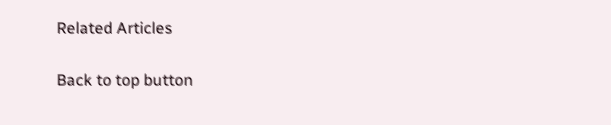Related Articles

Back to top button